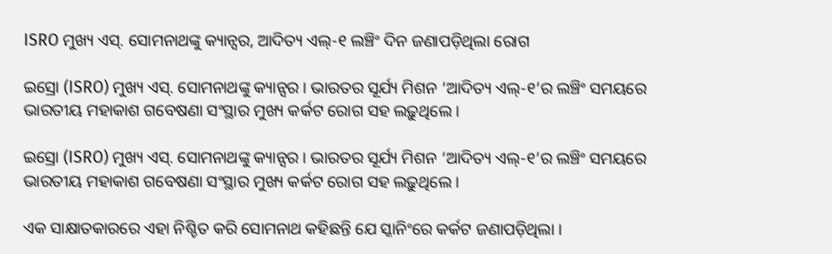ISRO ମୁଖ୍ୟ ଏସ୍‌. ସୋମନାଥଙ୍କୁ କ୍ୟାନ୍ସର, ଆଦିତ୍ୟ ଏଲ୍‌-୧ ଲଞ୍ଚିଂ ଦିନ ଜଣାପଡ଼ିଥିଲା ରୋଗ

ଇସ୍ରୋ (ISRO) ମୁଖ୍ୟ ଏସ୍‌. ସୋମନାଥଙ୍କୁ କ୍ୟାନ୍ସର । ଭାରତର ସୂର୍ଯ୍ୟ ମିଶନ ‘ଆଦିତ୍ୟ ଏଲ୍‌-୧’ର ଲଞ୍ଚିଂ ସମୟରେ ଭାରତୀୟ ମହାକାଶ ଗବେଷଣା ସଂସ୍ଥାର ମୁଖ୍ୟ କର୍କଟ ରୋଗ ସହ ଲଢ଼ୁଥିଲେ ।

ଇସ୍ରୋ (ISRO) ମୁଖ୍ୟ ଏସ୍‌. ସୋମନାଥଙ୍କୁ କ୍ୟାନ୍ସର । ଭାରତର ସୂର୍ଯ୍ୟ ମିଶନ ‘ଆଦିତ୍ୟ ଏଲ୍‌-୧’ର ଲଞ୍ଚିଂ ସମୟରେ ଭାରତୀୟ ମହାକାଶ ଗବେଷଣା ସଂସ୍ଥାର ମୁଖ୍ୟ କର୍କଟ ରୋଗ ସହ ଲଢ଼ୁଥିଲେ ।

ଏକ ସାକ୍ଷାତକାରରେ ଏହା ନିଶ୍ଚିତ କରି ସୋମନାଥ କହିଛନ୍ତି ଯେ ସ୍କାନିଂରେ କର୍କଟ ଜଣାପଡ଼ିଥିଲା ।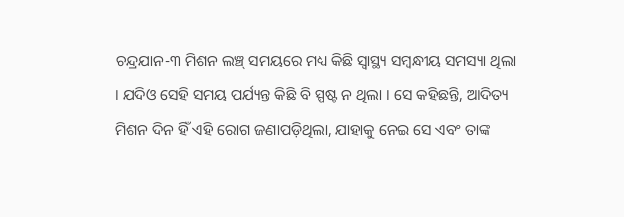ଚନ୍ଦ୍ରଯାନ-୩ ମିଶନ ଲଞ୍ଚ୍‌ ସମୟରେ ମଧ୍ୟ କିଛି ସ୍ୱାସ୍ଥ୍ୟ ସମ୍ବନ୍ଧୀୟ ସମସ୍ୟା ଥିଲା । ଯଦିଓ ସେହି ସମୟ ପର୍ଯ୍ୟନ୍ତ କିଛି ବି ସ୍ପଷ୍ଟ ନ ଥିଲା । ସେ କହିଛନ୍ତି, ଆଦିତ୍ୟ ମିଶନ ଦିନ ହିଁ ଏହି ରୋଗ ଜଣାପଡ଼ିଥିଲା, ଯାହାକୁ ନେଇ ସେ ଏବଂ ତାଙ୍କ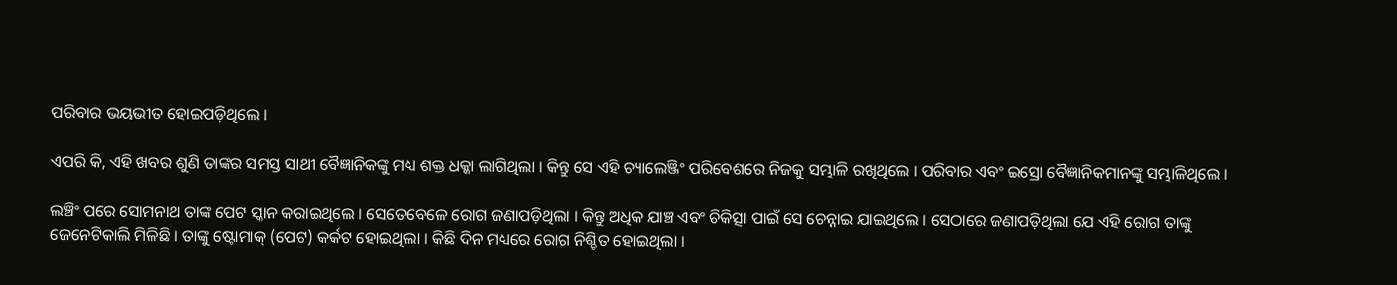ପରିବାର ଭୟଭୀତ ହୋଇପଡ଼ିଥିଲେ ।

ଏପରି କି, ଏହି ଖବର ଶୁଣି ତାଙ୍କର ସମସ୍ତ ସାଥୀ ବୈଜ୍ଞାନିକଙ୍କୁ ମଧ୍ୟ ଶକ୍ତ ଧକ୍କା ଲାଗିଥିଲା । କିନ୍ତୁ ସେ ଏହି ଚ୍ୟାଲେଞ୍ଜିଂ ପରିବେଶରେ ନିଜକୁ ସମ୍ଭାଳି ରଖିଥିଲେ । ପରିବାର ଏବଂ ଇସ୍ରୋ ବୈଜ୍ଞାନିକମାନଙ୍କୁ ସମ୍ଭାଳିଥିଲେ ।

ଲଞ୍ଚିଂ ପରେ ସୋମନାଥ ତାଙ୍କ ପେଟ ସ୍କାନ କରାଇଥିଲେ । ସେତେବେଳେ ରୋଗ ଜଣାପଡ଼ିଥିଲା । କିନ୍ତୁ ଅଧିକ ଯାଞ୍ଚ ଏବଂ ଚିକିତ୍ସା ପାଇଁ ସେ ଚେନ୍ନାଇ ଯାଇଥିଲେ । ସେଠାରେ ଜଣାପଡ଼ିଥିଲା ଯେ ଏହି ରୋଗ ତାଙ୍କୁ ଜେନେଟିକାଲି ମିଳିଛି । ତାଙ୍କୁ ଷ୍ଟୋମାକ୍‌ (ପେଟ) କର୍କଟ ହୋଇଥିଲା । କିଛି ଦିନ ମଧ୍ୟରେ ରୋଗ ନିଶ୍ଚିତ ହୋଇଥିଲା ।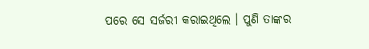ପରେ ସେ ସର୍ଜରୀ କରାଇଥିଲେ । ପୁଣି ତାଙ୍କର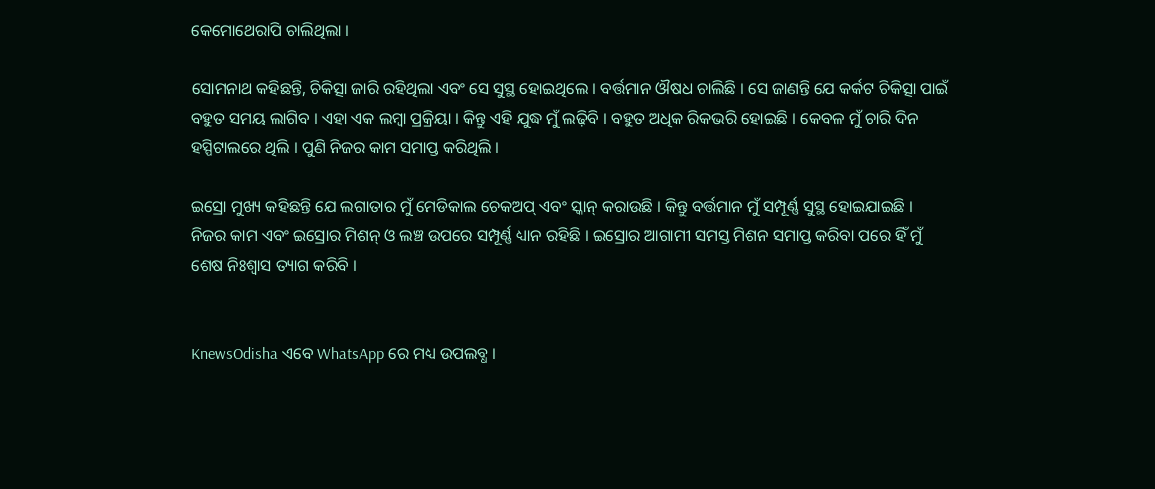କେମୋଥେରାପି ଚାଲିଥିଲା ।

ସୋମନାଥ କହିଛନ୍ତି, ଚିକିତ୍ସା ଜାରି ରହିଥିଲା ଏବଂ ସେ ସୁସ୍ଥ ହୋଇଥିଲେ । ବର୍ତ୍ତମାନ ଔଷଧ ଚାଲିଛି । ସେ ଜାଣନ୍ତି ଯେ କର୍କଟ ଚିକିତ୍ସା ପାଇଁ ବହୁତ ସମୟ ଲାଗିବ । ଏହା ଏକ ଲମ୍ବା ପ୍ରକ୍ରିୟା । କିନ୍ତୁ ଏହି ଯୁଦ୍ଧ ମୁଁ ଲଢ଼ିବି । ବହୁତ ଅଧିକ ରିକଭରି ହୋଇଛି । କେବଳ ମୁଁ ଚାରି ଦିନ ହସ୍ପିଟାଲରେ ଥିଲି । ପୁଣି ନିଜର କାମ ସମାପ୍ତ କରିଥିଲି ।

ଇସ୍ରୋ ମୁଖ୍ୟ କହିଛନ୍ତି ଯେ ଲଗାତାର ମୁଁ ମେଡିକାଲ ଚେକଅପ୍ ଏବଂ ସ୍କାନ୍ କରାଉଛି । କିନ୍ତୁ ବର୍ତ୍ତମାନ ମୁଁ ସମ୍ପୂର୍ଣ୍ଣ ସୁସ୍ଥ ହୋଇଯାଇଛି । ନିଜର କାମ ଏବଂ ଇସ୍ରୋର ମିଶନ୍ ଓ ଲଞ୍ଚ ଉପରେ ସମ୍ପୂର୍ଣ୍ଣ ଧ୍ୟାନ ରହିଛି । ଇସ୍ରୋର ଆଗାମୀ ସମସ୍ତ ମିଶନ ସମାପ୍ତ କରିବା ପରେ ହିଁ ମୁଁ ଶେଷ ନିଃଶ୍ୱାସ ତ୍ୟାଗ କରିବି ।


KnewsOdisha ଏବେ WhatsApp ରେ ମଧ୍ୟ ଉପଲବ୍ଧ ।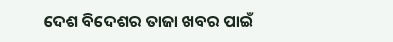ଦେଶ ବିଦେଶର ତାଜା ଖବର ପାଇଁ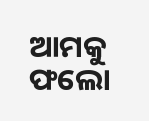ଆମକୁ ଫଲୋ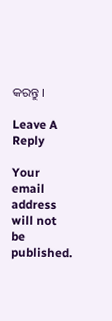କରନ୍ତୁ ।

Leave A Reply

Your email address will not be published.